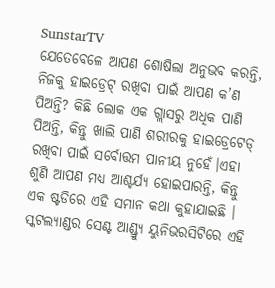SunstarTV
ଯେତେବେଳେ ଆପଣ ଶୋଷିଲା ଅନୁଭବ କରନ୍ତି, ନିଜକୁ ହାଇଡ୍ରେଟ୍ ରଖିବା ପାଇଁ ଆପଣ କ’ଣ ପିଅନ୍ତି? କିଛି ଲୋକ ଏକ ଗ୍ଲାସରୁ ଅଧିକ ପାଣି ପିଅନ୍ତି, କିନ୍ତୁ ଖାଲି ପାଣି ଶରୀରକୁ ହାଇଡ୍ରେଟେଡ୍ ରଖିବା ପାଇଁ ସର୍ବୋତ୍ତମ ପାନୀୟ ନୁହେଁ।ଏହା ଶୁଣି ଆପଣ ମଧ୍ୟ ଆଶ୍ଚର୍ଯ୍ୟ ହୋଇପାରନ୍ତି, କିନ୍ତୁ ଏକ ଷ୍ଟଡିରେ ଏହି ସମାନ କଥା କୁହାଯାଇଛି । ସ୍କଟଲ୍ୟାଣ୍ଡର ସେଣ୍ଟ ଆଣ୍ଡ୍ର୍ୟୁ ୟୁନିଭରସିଟିରେ ଏହି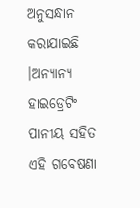ଅନୁସନ୍ଧାନ କରାଯାଇଛି ।ଅନ୍ୟାନ୍ୟ ହାଇଡ୍ରେଟିଂ ପାନୀୟ ସହିତ ଏହି ଗବେଷଣା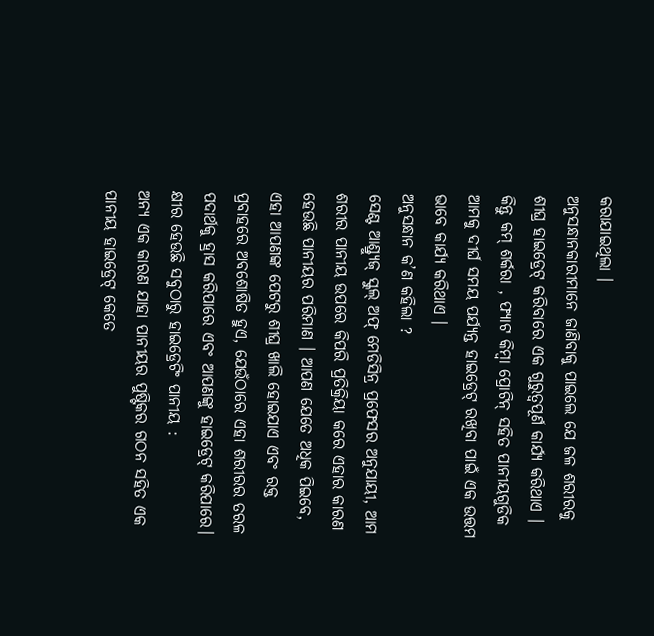କରାଯାଇଥିଲା ।
ଅନୁସନ୍ଧାନକାରୀମାନେ ଜାଣିବାକୁ ପାଇଲେ ଯେ ଜଳ ଶରୀରକୁ ଶୀଘ୍ର ହାଇଡ୍ରେଟ୍ କରିବାରେ ଏକ ଗୁରୁତ୍ୱପୂର୍ଣ କାର୍ଯ୍ୟ କରିଥାଏ । କିନ୍ତୁ କମ୍ ଶର୍କରା , ଫ୍ୟାଟ କିମ୍ବା ପ୍ରୋଟିନ୍ ସହିତ ପାନୀୟଗୁଡିକ ଆମକୁ ଦୀର୍ଘ ସମୟ ପର୍ଯ୍ୟନ୍ତ ହାଇଡ୍ରେଟ୍ ରଖିବା ପାଇଁ ଏକ ଉତ୍ତମ ଭାବେ କାର୍ଯ୍ୟ କରିଥାଏ ।
ଅନୁସନ୍ଧାନ କ’ଣ କହିଲା ?
ସେଣ୍ଟ ଆଣ୍ଡ୍ର୍ୟୁଜ୍ ସ୍କୁଲ୍ ଅଫ୍ ମେଡିସିନ୍ର ପ୍ରଫେସର ଅନୁଯାୟୀ, ଆମ ଶରୀର ପାନୀୟ ଉପରେ କିପରି ପ୍ରତିକ୍ରିୟା କରେ ଏହାର କାରଣ ହେଉଛି ପାନୀୟର ପରିମାଣ । ଆପଣ ଯେତେ ଅଧିକ ପିଇବେ, ଏହା ଆପଣଙ୍କ ପେଟରୁ ଶୀଘ୍ର ଖାଲି ହୋଇଯାଏ ଏବଂ ରକ୍ତ ପ୍ରବାହରେ ଅବଶୋଷିତ ହୁଏ, ଯେଉଁଠାରେ ଏହା ଶରୀରର ତରଳ ପଦାର୍ଥକୁ ହ୍ରାସ କରିପାରେ ଏବଂ ଆପଣଙ୍କୁ ହାଇଡ୍ରେଟ୍ କରିପାରେ।
କ୍ଷୀର ହେଉଛି ସବୁଠାରୁ ହାଇଡ୍ରେଟିଂ ପାନୀୟ :
ଅନ୍ୟ ଏକ କାରଣ ଯାହା ପାନୀୟର ପୁଷ୍ଟିକର ଗଠନ ସହିତ ଏକ ପାନୀୟ ହାଇଡ୍ରେଟ୍ କେତେ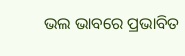ଭଲ ଭାବରେ ପ୍ରଭାବିତ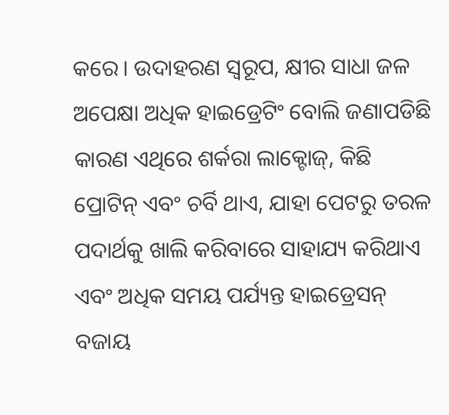କରେ। ଉଦାହରଣ ସ୍ୱରୂପ, କ୍ଷୀର ସାଧା ଜଳ ଅପେକ୍ଷା ଅଧିକ ହାଇଡ୍ରେଟିଂ ବୋଲି ଜଣାପଡିଛି କାରଣ ଏଥିରେ ଶର୍କରା ଲାକ୍ଟୋଜ୍, କିଛି ପ୍ରୋଟିନ୍ ଏବଂ ଚର୍ବି ଥାଏ, ଯାହା ପେଟରୁ ତରଳ ପଦାର୍ଥକୁ ଖାଲି କରିବାରେ ସାହାଯ୍ୟ କରିଥାଏ ଏବଂ ଅଧିକ ସମୟ ପର୍ଯ୍ୟନ୍ତ ହାଇଡ୍ରେସନ୍ ବଜାୟ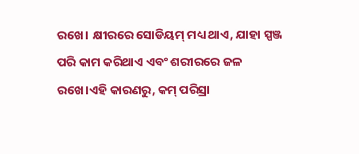ରଖେ। କ୍ଷୀରରେ ସୋଡିୟମ୍ ମଧ୍ୟ ଥାଏ, ଯାହା ସ୍ପଞ୍ଜ ପରି କାମ କରିଥାଏ ଏବଂ ଶରୀରରେ ଜଳ ରଖେ।ଏହି କାରଣରୁ, କମ୍ ପରିସ୍ରା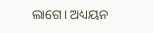ଲାଗେ। ଅଧ୍ୟୟନ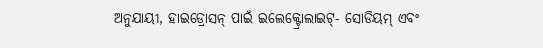ଅନୁଯାୟୀ, ହାଇଡ୍ରୋସନ୍ ପାଇଁ ଇଲେକ୍ଟ୍ରୋଲାଇଟ୍- ସୋଡିୟମ୍ ଏବଂ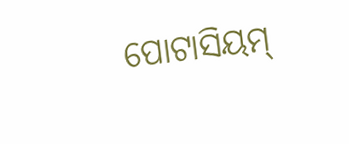ପୋଟାସିୟମ୍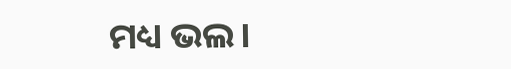ମଧ୍ୟ ଭଲ।